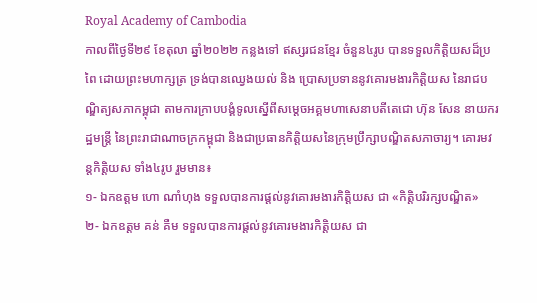Royal Academy of Cambodia
កាលពីថ្ងៃទី២៩ ខែតុលា ឆ្នាំ២០២២ កន្លងទៅ ឥស្សរជនខ្មែរ ចំនួន៤រូប បានទទួលកិត្តិយសដ៏ប្រពៃ ដោយព្រះមហាក្សត្រ ទ្រង់បានឈ្វេងយល់ និង ប្រោសប្រទាននូវគោរមងារកិត្តិយស នៃរាជបណ្ឌិត្យសភាកម្ពុជា តាមការក្រាបបង្គំទូលស្នើពីសម្ដេចអគ្គមហាសេនាបតីតេជោ ហ៊ុន សែន នាយករដ្ឋមន្ត្រី នៃព្រះរាជាណាចក្រកម្ពុជា និងជាប្រធានកិត្តិយសនៃក្រុមប្រឹក្សាបណ្ឌិតសភាចារ្យ។ គោរមវន្តកិត្តិយស ទាំង៤រូប រួមមាន៖
១- ឯកឧត្ដម ហោ ណាំហុង ទទួលបានការផ្ដល់នូវគោរមងារកិត្តិយស ជា «កិត្តិបរិរក្សបណ្ឌិត»
២- ឯកឧត្ដម គន់ គឺម ទទួលបានការផ្ដល់នូវគោរមងារកិត្តិយស ជា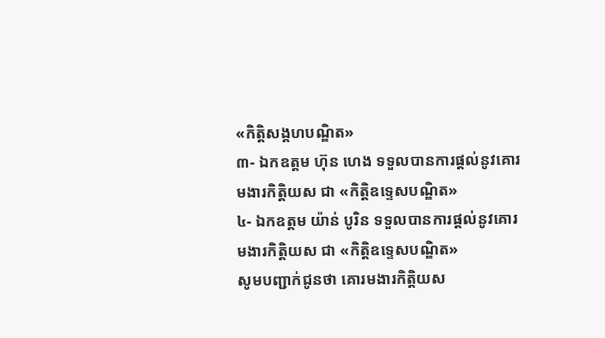«កិត្តិសង្គហបណ្ឌិត»
៣- ឯកឧត្ដម ហ៊ុន ហេង ទទួលបានការផ្ដល់នូវគោរមងារកិត្តិយស ជា «កិត្តិឧទ្ទេសបណ្ឌិត»
៤- ឯកឧត្ដម យ៉ាន់ បូរិន ទទួលបានការផ្ដល់នូវគោរមងារកិត្តិយស ជា «កិត្តិឧទ្ទេសបណ្ឌិត»
សូមបញ្ជាក់ជូនថា គោរមងារកិត្តិយស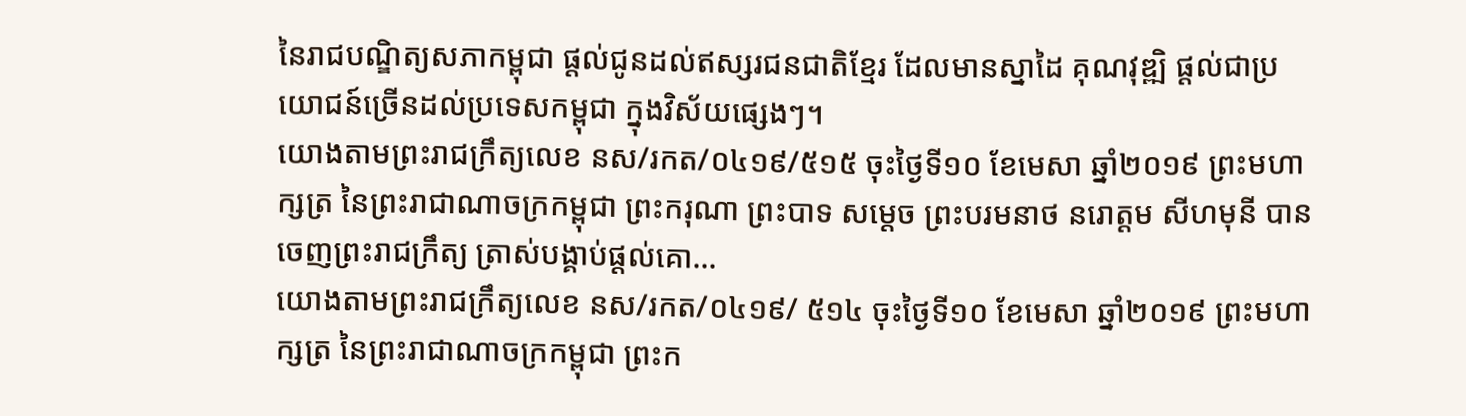នៃរាជបណ្ឌិត្យសភាកម្ពុជា ផ្ដល់ជូនដល់ឥស្សរជនជាតិខ្មែរ ដែលមានស្នាដៃ គុណវុឌ្ឍិ ផ្ដល់ជាប្រយោជន៍ច្រើនដល់ប្រទេសកម្ពុជា ក្នុងវិស័យផ្សេងៗ។
យោងតាមព្រះរាជក្រឹត្យលេខ នស/រកត/០៤១៩/៥១៥ ចុះថ្ងៃទី១០ ខែមេសា ឆ្នាំ២០១៩ ព្រះមហាក្សត្រ នៃព្រះរាជាណាចក្រកម្ពុជា ព្រះករុណា ព្រះបាទ សម្តេច ព្រះបរមនាថ នរោត្តម សីហមុនី បានចេញព្រះរាជក្រឹត្យ ត្រាស់បង្គាប់ផ្តល់គោ...
យោងតាមព្រះរាជក្រឹត្យលេខ នស/រកត/០៤១៩/ ៥១៤ ចុះថ្ងៃទី១០ ខែមេសា ឆ្នាំ២០១៩ ព្រះមហាក្សត្រ នៃព្រះរាជាណាចក្រកម្ពុជា ព្រះក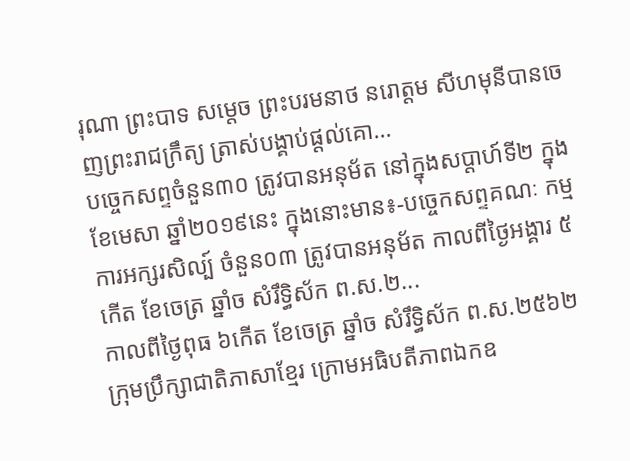រុណា ព្រះបាទ សម្តេច ព្រះបរមនាថ នរោត្តម សីហមុនីបានចេញព្រះរាជក្រឹត្យ ត្រាស់បង្គាប់ផ្តល់គោ...
បច្ចេកសព្ទចំនួន៣០ ត្រូវបានអនុម័ត នៅក្នុងសប្តាហ៍ទី២ ក្នុងខែមេសា ឆ្នាំ២០១៩នេះ ក្នុងនោះមាន៖-បច្ចេកសព្ទគណៈ កម្មការអក្សរសិល្ប៍ ចំនួន០៣ ត្រូវបានអនុម័ត កាលពីថ្ងៃអង្គារ ៥កើត ខែចេត្រ ឆ្នាំច សំរឹទ្ធិស័ក ព.ស.២...
កាលពីថ្ងៃពុធ ៦កេីត ខែចេត្រ ឆ្នាំច សំរឹទ្ធិស័ក ព.ស.២៥៦២ ក្រុមប្រឹក្សាជាតិភាសាខ្មែរ ក្រោមអធិបតីភាពឯកឧ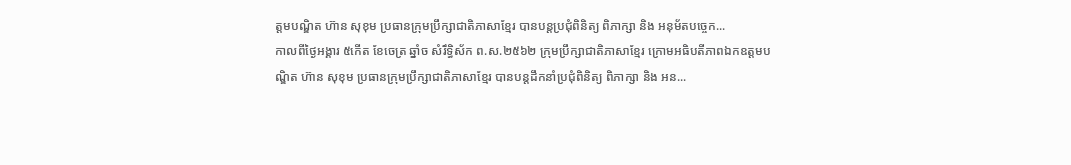ត្តមបណ្ឌិត ហ៊ាន សុខុម ប្រធានក្រុមប្រឹក្សាជាតិភាសាខ្មែរ បានបន្តប្រជុំពិនិត្យ ពិភាក្សា និង អនុម័តបច្ចេក...
កាលពីថ្ងៃអង្គារ ៥កេីត ខែចេត្រ ឆ្នាំច សំរឹទ្ធិស័ក ព.ស.២៥៦២ ក្រុមប្រឹក្សាជាតិភាសាខ្មែរ ក្រោមអធិបតីភាពឯកឧត្តមបណ្ឌិត ហ៊ាន សុខុម ប្រធានក្រុមប្រឹក្សាជាតិភាសាខ្មែរ បានបន្តដឹកនាំប្រជុំពិនិត្យ ពិភាក្សា និង អន...